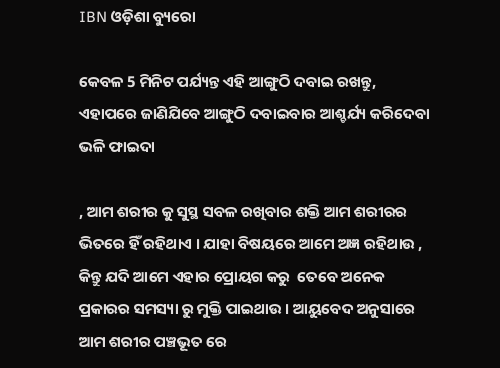IBN ଓଡ଼ିଶା ବ୍ୟୁରୋ

କେବଳ 5 ମିନିଟ ପର୍ଯ୍ୟନ୍ତ ଏହି ଆଙ୍ଗୁଠି ଦବାଇ ରଖନ୍ତୁ, ଏହାପରେ ଜାଣିଯିବେ ଆଙ୍ଗୁଠି ଦବାଇବାର ଆଶ୍ଚର୍ଯ୍ୟ କରିଦେବା ଭଳି ଫାଇଦା

, ଆମ ଶରୀର କୁ ସୁସ୍ଥ ସବଳ ରଖିବାର ଶକ୍ତି ଆମ ଶରୀରର ଭିତରେ ହିଁ ରହିଥାଏ । ଯାହା ବିଷୟରେ ଆମେ ଅଜ୍ଞ ରହିଥାଉ , କିନ୍ତୁ ଯଦି ଆମେ ଏହାର ପ୍ରୋୟଗ କରୁ  ତେବେ ଅନେକ ପ୍ରକାରର ସମସ୍ୟା ରୁ ମୁକ୍ତି ପାଇଥାଉ । ଆୟୁବେଦ ଅନୁସାରେ ଆମ ଶରୀର ପଞ୍ଚଭୂତ ରେ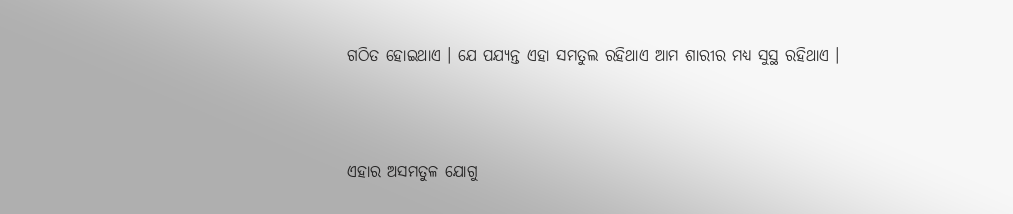ଗଠିତ ହୋଇଥାଏ । ଯେ ପଯ୍ୟନ୍ତ ଏହା ସମତୁଲ ରହିଥାଏ ଆମ ଶାରୀର ମଧ୍ୟ ସୁସ୍ଥ ରହିଥାଏ ।



ଏହାର ଅସମତୁଳ ଯୋଗୁ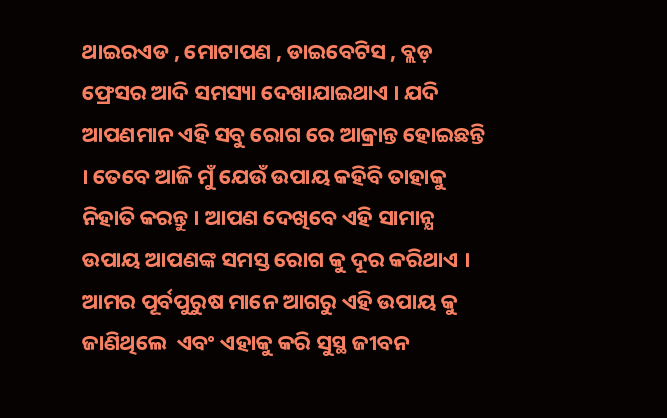ଥାଇରଏଡ , ମୋଟାପଣ , ଡାଇବେଟିସ , ବ୍ଲଡ଼ ଫ୍ରେସର ଆଦି ସମସ୍ୟା ଦେଖାଯାଇଥାଏ । ଯଦି ଆପଣମାନ ଏହି ସବୁ ରୋଗ ରେ ଆକ୍ରାନ୍ତ ହୋଇଛନ୍ତି । ତେବେ ଆଜି ମୁଁ ଯେଉଁ ଉପାୟ କହିବି ତାହାକୁ ନିହାତି କରନ୍ତୁ । ଆପଣ ଦେଖିବେ ଏହି ସାମାନ୍ଯ ଉପାୟ ଆପଣଙ୍କ ସମସ୍ତ ରୋଗ କୁ ଦୂର କରିଥାଏ । ଆମର ପୂର୍ବପୁରୁଷ ମାନେ ଆଗରୁ ଏହି ଉପାୟ କୁ ଜାଣିଥିଲେ  ଏବଂ ଏହାକୁ କରି ସୁସ୍ଥ ଜୀବନ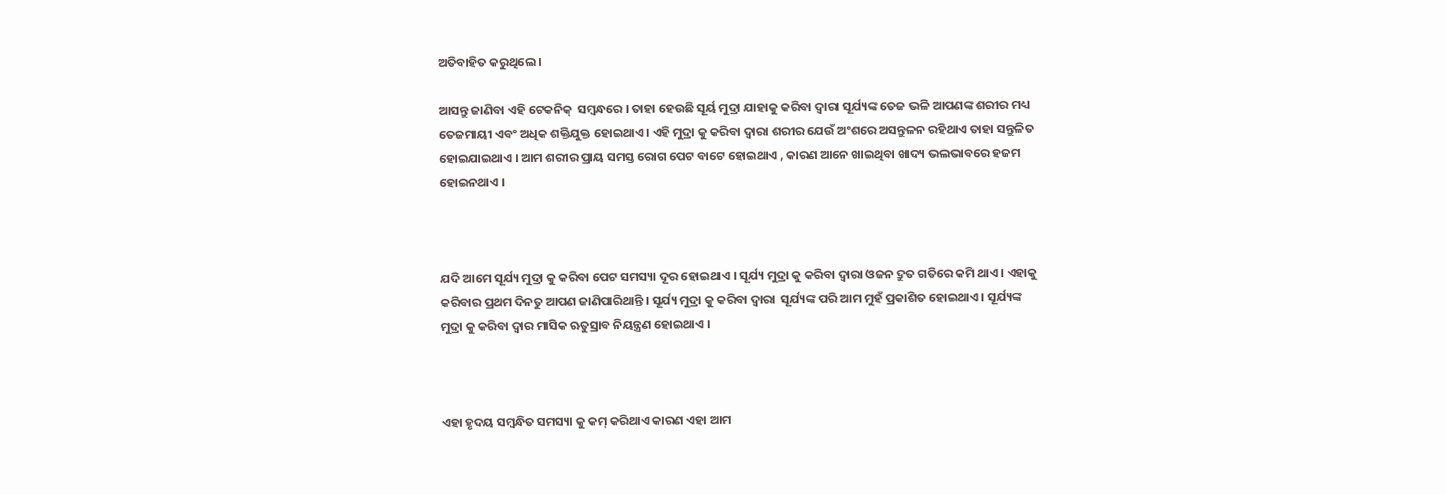ଅତିବାହିତ କରୁଥିଲେ ।

ଆସନ୍ତୁ ଜାଣିବା ଏହି ଟେକନିକ୍  ସମ୍ବନ୍ଧରେ । ତାହା ହେଉଛି ସୂର୍ୟ ମୁଦ୍ରା ଯାହାକୁ କରିବା ଦ୍ଵାରା ସୂର୍ଯ୍ୟଙ୍କ ତେଜ ଭଳି ଆପଣଙ୍କ ଶରୀର ମଧ୍ୟ ତେଜମାୟୀ ଏବଂ ଅଧିକ ଶକ୍ତିଯୁକ୍ତ ହୋଇଥାଏ । ଏହି ମୁଦ୍ରା କୁ କରିବା ଦ୍ଵାରା ଶରୀର ଯେଉଁ ଅଂଶରେ ଅସନ୍ତୁଳନ ରହିଥାଏ ତାହା ସନ୍ତୁଳିତ ହୋଇଯାଇଥାଏ । ଆମ ଶରୀର ପ୍ରାୟ ସମସ୍ତ ରୋଗ ପେଟ ବାଟେ ହୋଇଥାଏ , କାରଣ ଆନେ ଖାଇଥିବା ଖାଦ୍ୟ ଭଲଭାବରେ ହଜମ ହୋଇନଥାଏ ।



ଯଦି ଆମେ ସୂର୍ଯ୍ୟ ମୁଦ୍ରା କୁ କରିବା ପେଟ ସମସ୍ୟା ଦୂର ହୋଇଥାଏ । ସୂର୍ଯ୍ୟ ମୁଦ୍ରା କୁ କରିବା ଦ୍ଵାରା ଓଜନ ଦ୍ରୁତ ଗତିରେ କମି ଥାଏ । ଏହାକୁ କରିବାର ପ୍ରଥମ ଦିନତୁ ଆପଣ ଜାଣିପାରିଥାନ୍ତି । ସୂର୍ଯ୍ୟ ମୁଦ୍ରା କୁ କରିବା ଦ୍ଵାରା  ସୂର୍ଯ୍ୟଙ୍କ ପରି ଆମ ମୁହଁ ପ୍ରକାଶିତ ହୋଇଥାଏ । ସୂର୍ଯ୍ୟଙ୍କ ମୁଦ୍ରା କୁ କରିବା ଦ୍ଵାର ମାସିକ ଋତୁସ୍ରାବ ନିୟନ୍ତ୍ରଣ ହୋଇଥାଏ ।



ଏହା ହୃଦୟ ସମ୍ବନ୍ଧିତ ସମସ୍ୟା କୁ କମ୍ କରିଥାଏ କାରଣ ଏହା ଆମ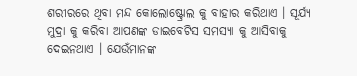ଶରୀରରେ ଥିବା ମନ୍ଦ କୋଲୋଷ୍ଟ୍ରୋଲ କୁ ବାହାର କରିଥାଏ । ସୂର୍ଯ୍ୟ ମୁଦ୍ରା କୁ କରିବା ଆପଣଙ୍କ ଡାଇବେଟିସ ସମସ୍ୟା କୁ ଆସିବାକୁ ଦେଇନଥାଏ । ଯେଉଁମାନଙ୍କ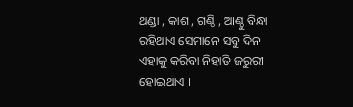ଥଣ୍ଡା , କାଶ , ଗଣ୍ଠି , ଆଣ୍ଠୁ ବିନ୍ଧା ରହିଥାଏ ସେମାନେ ସବୁ ଦିନ ଏହାକୁ କରିବା ନିହାତି ଜରୁରୀ ହୋଇଥାଏ ।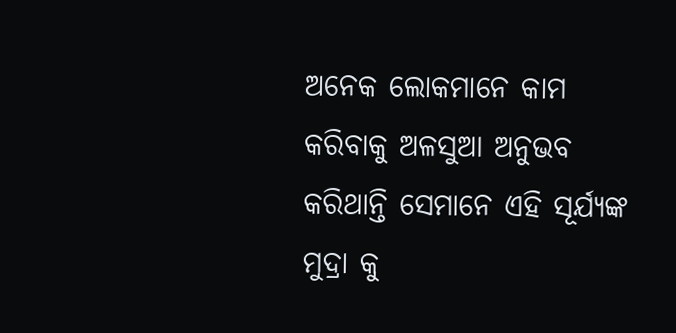ଅନେକ ଲୋକମାନେ କାମ କରିବାକୁ ଅଳସୁଆ ଅନୁଭବ କରିଥାନ୍ତି ସେମାନେ ଏହି ସୂର୍ଯ୍ୟଙ୍କ ମୁଦ୍ରା କୁ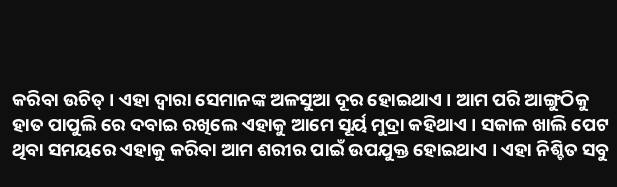କରିବା ଉଚିତ୍ । ଏହା ଦ୍ଵାରା ସେମାନଙ୍କ ଅଳସୁଆ ଦୂର ହୋଇଥାଏ । ଆମ ପରି ଆଙ୍ଗୁଠିକୁ ହାତ ପାପୁଲି ରେ ଦବାଇ ରଖିଲେ ଏହାକୁ ଆମେ ସୂର୍ୟ ମୁଦ୍ରା କହିଥାଏ । ସକାଳ ଖାଲି ପେଟ ଥିବା ସମୟରେ ଏହାକୁ କରିବା ଆମ ଶରୀର ପାଇଁ ଉପଯୁକ୍ତ ହୋଇଥାଏ । ଏହା ନିଶ୍ଚିତ ସବୁ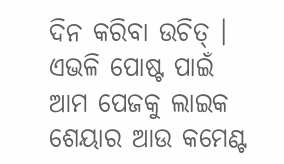ଦିନ କରିବା ଉଚିତ୍ । ଏଭଳି ପୋଷ୍ଟ ପାଇଁ ଆମ ପେଜକୁ ଲାଇକ ଶେୟାର ଆଉ କମେଣ୍ଟ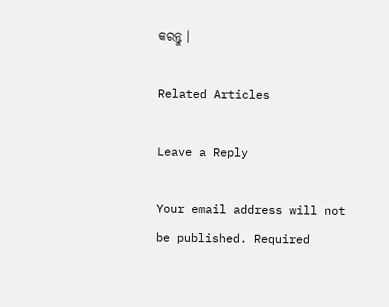କରନ୍ତୁ ।

Related Articles

Leave a Reply

Your email address will not be published. Required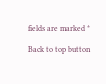fields are marked *

Back to top button